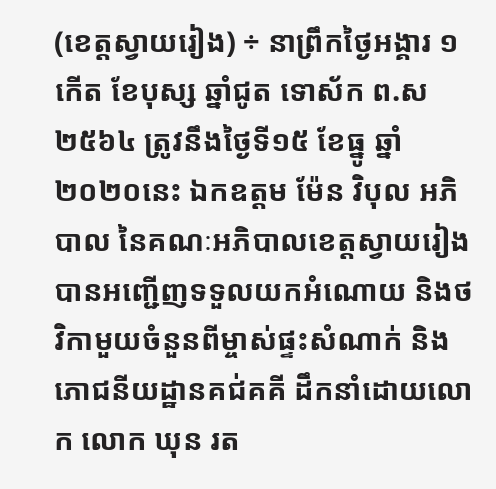(ខេត្តស្វាយរៀង) ÷ នាព្រឹកថ្ងៃអង្គារ ១កើត ខែបុស្ស ឆ្នាំជូត ទោស័ក ព.ស២៥៦៤ ត្រូវនឹងថ្ងៃទី១៥ ខែធ្នូ ឆ្នាំ២០២០នេះ ឯកឧត្ដម ម៉ែន វិបុល អភិបាល នៃគណៈអភិបាលខេត្តស្វាយរៀង បានអញ្ជើញទទួលយកអំណោយ និងថវិកាមួយចំនួនពីម្ចាស់ផ្ទះសំណាក់ និងភោជនីយដ្ឋានគជ់គគី ដឹកនាំដោយលោក លោក ឃុន រត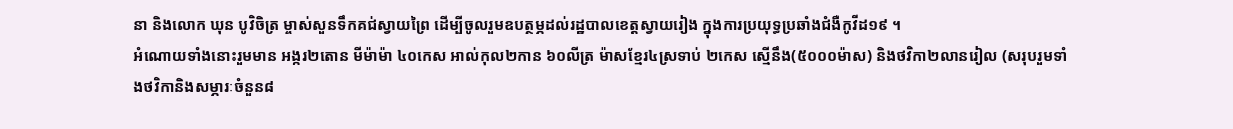នា និងលោក ឃុន បូវិចិត្រ ម្ចាស់សួនទឹកគជ់ស្វាយព្រៃ ដើម្បីចូលរួមឧបត្ថម្ភដល់រដ្ឋបាលខេត្តស្វាយរៀង ក្នុងការប្រយុទ្ធប្រឆាំងជំងឺកូវីដ១៩ ។
អំណោយទាំងនោះរួមមាន អង្ករ២តោន មីម៉ាម៉ា ៤០កេស អាល់កុល២កាន ៦០លីត្រ ម៉ាសខ្មែរ៤ស្រទាប់ ២កេស ស្មើនឹង(៥០០០ម៉ាស) និងថវិកា២លានរៀល (សរុបរួមទាំងថវិកានិងសម្ភារៈចំនួន៨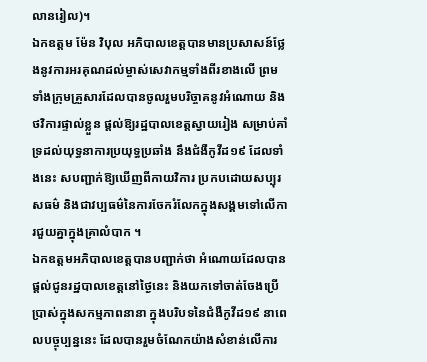លានរៀល)។
ឯកឧត្ដម ម៉ែន វិបុល អភិបាលខេត្តបានមានប្រសាសន៍ថ្លែងនូវការអរគុណដល់ម្ចាស់សេវាកម្មទាំងពីរខាងលើ ព្រមទាំងក្រុមគ្រួសារដែលបានចូលរួមបរិច្ចាគនូវអំណោយ និងថវិការផ្ទាល់ខ្លួន ផ្តល់ឱ្យរដ្ឋបាលខេត្តស្វាយរៀង សម្រាប់គាំទ្រដល់យុទ្ធនាការប្រយុទ្ធប្រឆាំង នឹងជំងឺកូវីដ១៩ ដែលទាំងនេះ សបញ្ជាក់ឱ្យឃើញពីកាយវិការ ប្រកបដោយសប្បុរសធម៌ និងជាវប្បធម៌នៃការចែករំលែកក្នុងសង្គមទៅលើការជួយគ្នាក្នុងគ្រាលំបាក ។
ឯកឧត្តមអភិបាលខេត្តបានបញ្ជាក់ថា អំណោយដែលបានផ្ដល់ជូនរដ្ឋបាលខេត្តនៅថ្ងៃនេះ និងយកទៅចាត់ចែងប្រើប្រាស់ក្នុងសកម្មភាពនានា ក្នុងបរិបទនៃជំងឺកូវីដ១៩ នាពេលបច្ចុប្បន្ននេះ ដែលបានរួមចំណែកយ៉ាងសំខាន់លើការ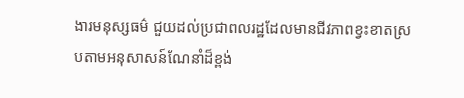ងារមនុស្សធម៌ ជួយដល់ប្រជាពលរដ្ឋដែលមានជីវភាពខ្វះខាតស្របតាមអនុសាសន៍ណែនាំដ៏ខ្ពង់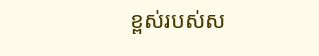ខ្ពស់របស់ស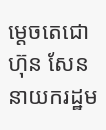ម្ដេចតេជោ ហ៊ុន សែន នាយករដ្ឋម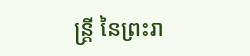ន្ត្រី នៃព្រះរា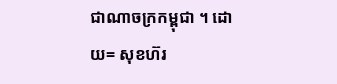ជាណាចក្រកម្ពុជា ។ ដោយ= សុខហ៊រ